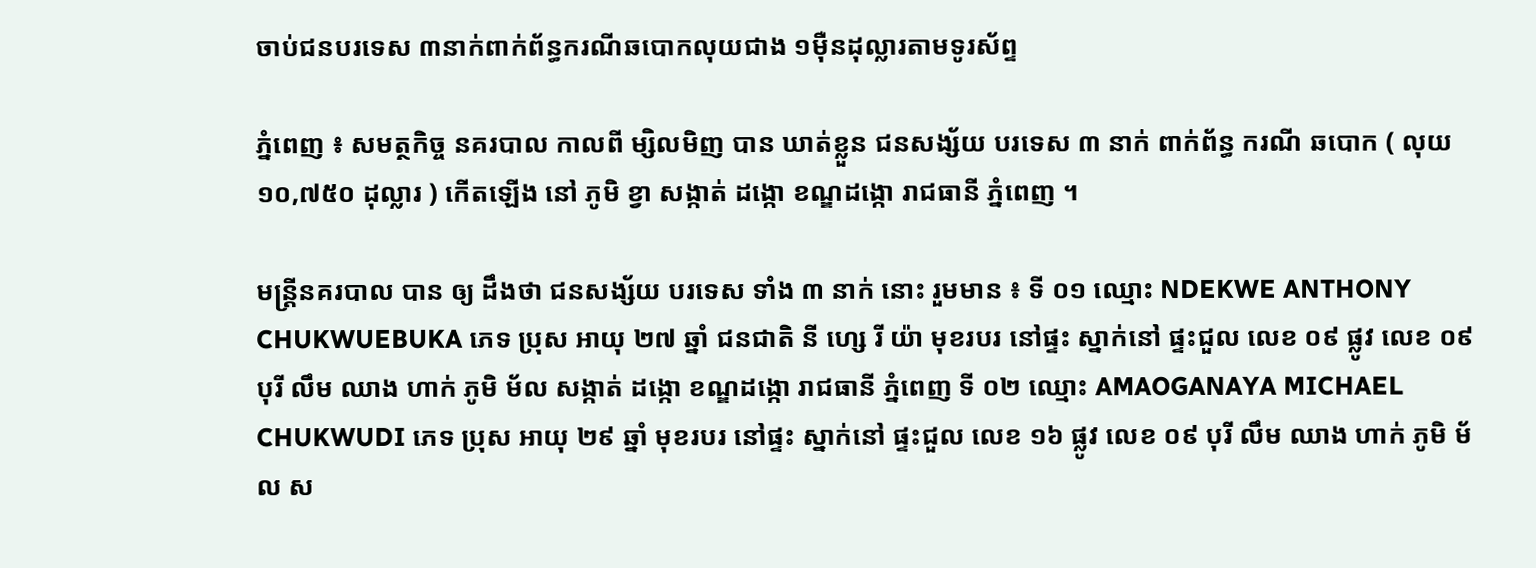ចាប់ជនបរទេស ៣នាក់ពាក់ព័ន្ធករណីឆបោកលុយជាង ១ម៉ឺនដុល្លារតាមទូរស័ព្ទ

ភ្នំពេញ ៖ សមត្ថកិច្ច នគរបាល កាលពី ម្សិលមិញ បាន ឃាត់ខ្លួន ជនសង្ស័យ បរទេស ៣ នាក់ ពាក់ព័ន្ធ ករណី ឆបោក ( លុយ ១០,៧៥០ ដុល្លារ ) កើតឡើង នៅ ភូមិ ខ្វា សង្កាត់ ដង្កោ ខណ្ឌដង្កោ រាជធានី ភ្នំពេញ ។

មន្ត្រីនគរបាល បាន ឲ្យ ដឹងថា ជនសង្ស័យ បរទេស ទាំង ៣ នាក់ នោះ រួមមាន ៖ ទី ០១ ឈ្មោះ NDEKWE ANTHONY CHUKWUEBUKA ភេទ ប្រុស អាយុ ២៧ ឆ្នាំ ជនជាតិ នី ហ្សេ រី យ៉ា មុខរបរ នៅផ្ទះ ស្នាក់នៅ ផ្ទះជួល លេខ ០៩ ផ្លូវ លេខ ០៩ បុរី លឹម ឈាង ហាក់ ភូមិ ម័ល សង្កាត់ ដង្កោ ខណ្ឌដង្កោ រាជធានី ភ្នំពេញ ទី ០២ ឈ្មោះ AMAOGANAYA MICHAEL CHUKWUDI ភេទ ប្រុស អាយុ ២៩ ឆ្នាំ មុខរបរ នៅផ្ទះ ស្នាក់នៅ ផ្ទះជួល លេខ ១៦ ផ្លូវ លេខ ០៩ បុរី លឹម ឈាង ហាក់ ភូមិ ម័ល ស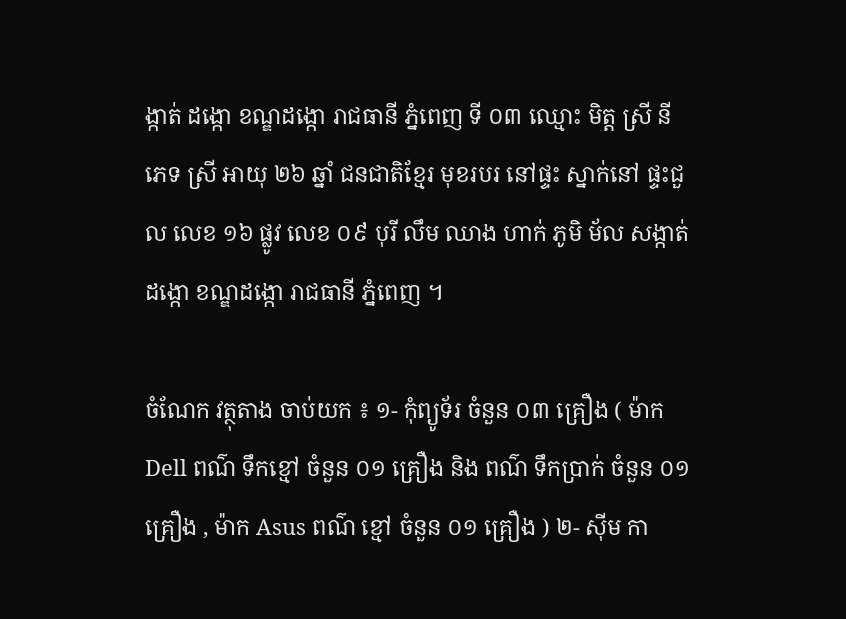ង្កាត់ ដង្កោ ខណ្ឌដង្កោ រាជធានី ភ្នំពេញ ទី ០៣ ឈ្មោះ មិត្ត ស្រី នី ភេទ ស្រី អាយុ ២៦ ឆ្នាំ ជនជាតិខ្មែរ មុខរបរ នៅផ្ទះ ស្នាក់នៅ ផ្ទះជួល លេខ ១៦ ផ្លូវ លេខ ០៩ បុរី លឹម ឈាង ហាក់ ភូមិ ម័ល សង្កាត់ ដង្កោ ខណ្ឌដង្កោ រាជធានី ភ្នំពេញ ។

ចំណែក វត្ថុតាង ចាប់យក ៖ ១- កុំព្យូទ័រ ចំនួន ០៣ គ្រឿង ( ម៉ាក Dell ពណ៌ ទឹកខ្មៅ ចំនួន ០១ គ្រឿង និង ពណ៌ ទឹកប្រាក់ ចំនួន ០១ គ្រឿង , ម៉ាក Asus ពណ៌ ខ្មៅ ចំនួន ០១ គ្រឿង ) ២- ស៊ីម កា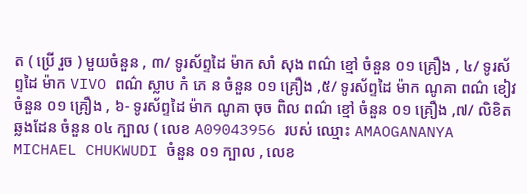ត ( ប្រើ រួច ) មួយចំនួន , ៣/ ទូរស័ព្ទដៃ ម៉ាក សាំ សុង ពណ៌ ខ្មៅ ចំនួន ០១ គ្រឿង , ៤/ ទូរស័ព្ទដៃ ម៉ាក VIVO ពណ៌ ស្លាប កំ ភេ ន ចំនួន ០១ គ្រឿង ,៥/ ទូរស័ព្ទដៃ ម៉ាក ណូគា ពណ៌ ខៀវ ចំនួន ០១ គ្រឿង , ៦- ទូរស័ព្ទដៃ ម៉ាក ណូគា ចុច ពិល ពណ៌ ខ្មៅ ចំនួន ០១ គ្រឿង ,៧/ លិខិតឆ្លងដែន ចំនួន ០៤ ក្បាល ( លេខ A09043956 របស់ ឈ្មោះ AMAOGANANYA MICHAEL CHUKWUDI ចំនួន ០១ ក្បាល , លេខ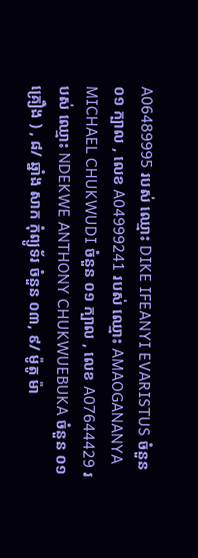A06489995 របស់ ឈ្មោះ DIKE IFEANYI EVARISTUS ចំនួន ០១ ក្បាល , លេខ A04999241 របស់ ឈ្មោះ AMAOGANANYA MICHAEL CHUKWUDI ចំនួន ០១ ក្បាល , លេខ A07644429 របស់ ឈ្មោះ NDEKWE ANTHONY CHUKWUEBUKA ចំនួន ០១ គ្រឿង ) , ៨/ ឆ្នាំង សាក កុំព្យូទ័រ ចំនួន ០៣, ៩/ ម៉ូតូ ម៉ា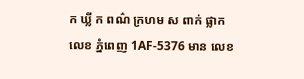ក ឃ្លី ក ពណ៌ ក្រហម ស ពាក់ ផ្លាកលេខ ភ្នំពេញ 1AF-5376 មាន លេខ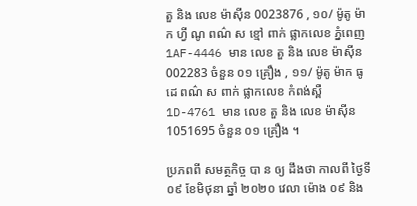តួ និង លេខ ម៉ាស៊ីន 0023876 , ១០/ ម៉ូតូ ម៉ាក ហ្វី ណូ ពណ៌ ស ខ្មៅ ពាក់ ផ្លាកលេខ ភ្នំពេញ 1AF-4446 មាន លេខ តួ និង លេខ ម៉ាស៊ីន 002283 ចំនួន ០១ គ្រឿង , ១១/ ម៉ូតូ ម៉ាក ធូ ដេ ពណ៌ ស ពាក់ ផ្លាកលេខ កំពង់ស្ពឺ 1D-4761 មាន លេខ តួ និង លេខ ម៉ាស៊ីន 1051695 ចំនួន ០១ គ្រឿង ។

ប្រភពពី សមត្ថកិច្ច បា ន ឲ្យ ដឹងថា កាលពី ថ្ងៃទី ០៩ ខែមិថុនា ឆ្នាំ ២០២០ វេលា ម៉ោង ០៩ និង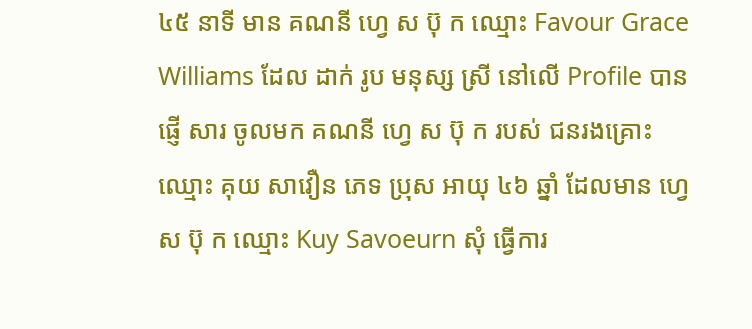៤៥ នាទី មាន គណនី ហ្វេ ស ប៊ុ ក ឈ្មោះ Favour Grace Williams ដែល ដាក់ រូប មនុស្ស ស្រី នៅលើ Profile បាន ផ្ញើ សារ ចូលមក គណនី ហ្វេ ស ប៊ុ ក របស់ ជនរងគ្រោះ ឈ្មោះ គុយ សាវឿន ភេទ ប្រុស អាយុ ៤៦ ឆ្នាំ ដែលមាន ហ្វេ ស ប៊ុ ក ឈ្មោះ Kuy Savoeurn សុំ ធ្វើការ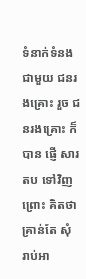ទំនាក់ទំនង ជាមួយ ជនរងគ្រោះ រួច ជនរងគ្រោះ ក៏បាន ផ្ញើ សារ តប ទៅវិញ ព្រោះ គិតថា គ្រាន់តែ សុំ រាប់អា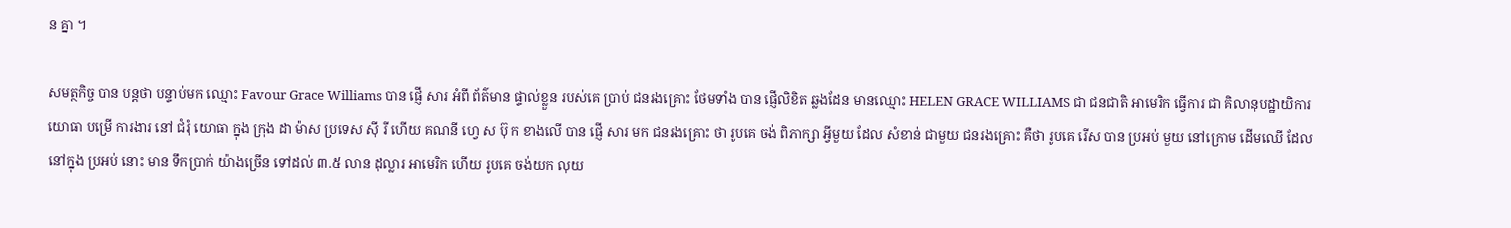ន គ្នា ។

សមត្ថកិច្ច បាន បន្តថា បន្ទាប់មក ឈ្មោះ Favour Grace Williams បាន ផ្ញើ សារ អំពី ព័ត៌មាន ផ្ទាល់ខ្លួន របស់គេ ប្រាប់ ជនរងគ្រោះ ថែមទាំង បាន ផ្ញើលិខិត ឆ្លងដែន មានឈ្មោះ HELEN GRACE WILLIAMS ជា ជនជាតិ អាមេរិក ធ្វើការ ជា គិលានុបដ្ឋាយិការ យោធា បម្រើ ការងារ នៅ ជំរុំ យោធា ក្នុង ក្រុង ដា ម៉ាស ប្រទេស ស៊ី រី ហើយ គណនី ហ្វេ ស ប៊ុ ក ខាងលើ បាន ផ្ញើ សារ មក ជនរងគ្រោះ ថា រូបគេ ចង់ ពិភាក្សា អ្វីមួយ ដែល សំខាន់ ជាមួយ ជនរងគ្រោះ គឺថា រូបគេ រើស បាន ប្រអប់ មួយ នៅក្រោម ដើមឈើ ដែល នៅក្នុង ប្រអប់ នោះ មាន ទឹកប្រាក់ យ៉ាងច្រើន ទៅដល់ ៣.៥ លាន ដុល្លារ អាមេរិក ហើយ រូបគេ ចង់យក លុយ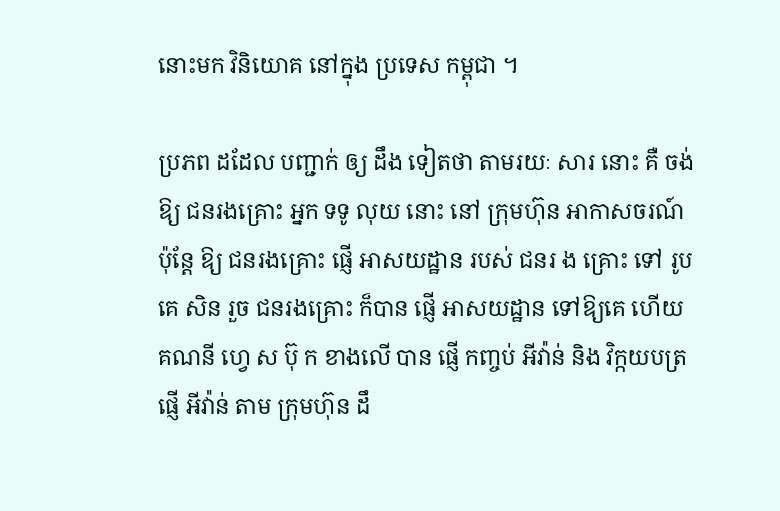នោះមក វិនិយោគ នៅក្នុង ប្រទេស កម្ពុជា ។

ប្រភព ដដែល បញ្ជាក់ ឲ្យ ដឹង ទៀតថា តាមរយៈ សារ នោះ គឺ ចង់ឱ្យ ជនរងគ្រោះ អ្នក ទទូ លុយ នោះ នៅ ក្រុមហ៊ុន អាកាសចរណ៍ ប៉ុន្តែ ឱ្យ ជនរងគ្រោះ ផ្ញើ អាសយដ្ឋាន របស់ ជនរ ង គ្រោះ ទៅ រូបគេ សិន រួច ជនរងគ្រោះ ក៏បាន ផ្ញើ អាសយដ្ឋាន ទៅឱ្យគេ ហើយ គណនី ហ្វេ ស ប៊ុ ក ខាងលើ បាន ផ្ញើ កញ្ចប់ អីវ៉ាន់ និង វិក្កយបត្រ ផ្ញើ អីវ៉ាន់ តាម ក្រុមហ៊ុន ដឹ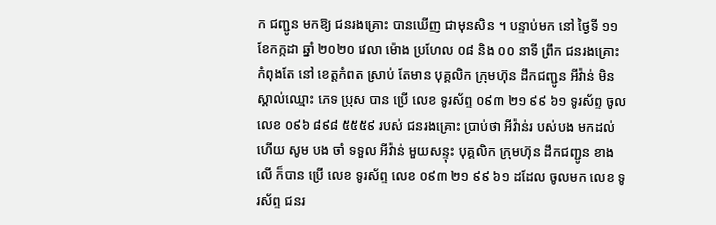ក ជញ្ជូន មកឱ្យ ជនរងគ្រោះ បានឃើញ ជាមុនសិន ។ បន្ទាប់មក នៅ ថ្ងៃទី ១១ ខែកក្កដា ឆ្នាំ ២០២០ វេលា ម៉ោង ប្រហែល ០៨ និង ០០ នាទី ព្រឹក ជនរងគ្រោះ កំពុងតែ នៅ ខេត្តកំពត ស្រាប់ តែមាន បុគ្គលិក ក្រុមហ៊ុន ដឹកជញ្ជូន អីវ៉ាន់ មិន ស្គាល់ឈ្មោះ ភេទ ប្រុស បាន ប្រើ លេខ ទូរស័ព្ទ ០៩៣ ២១ ៩៩ ៦១ ទូរស័ព្ទ ចូល លេខ ០៩៦ ៨៩៨ ៥៥៥៩ របស់ ជនរងគ្រោះ ប្រាប់ថា អីវ៉ាន់រ បស់បង មកដល់ ហើយ សូម បង ចាំ ទទួល អីវ៉ាន់ មួយសន្ទុះ បុគ្គលិក ក្រុមហ៊ុន ដឹកជញ្ជូន ខាងលើ ក៏បាន ប្រើ លេខ ទូរស័ព្ទ លេខ ០៩៣ ២១ ៩៩ ៦១ ដដែល ចូលមក លេខ ទូរស័ព្ទ ជនរ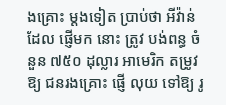ងគ្រោះ ម្តងទៀត ប្រាប់ថា អីវ៉ាន់ ដែល ផ្ញើមក នោះ ត្រូវ បង់ពន្ធ ចំនួន ៧៥០ ដុល្លារ អាមេរិក តម្រូវឱ្យ ជនរងគ្រោះ ផ្ញើ លុយ ទៅឱ្យ រូ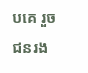បគេ រួច ជនរង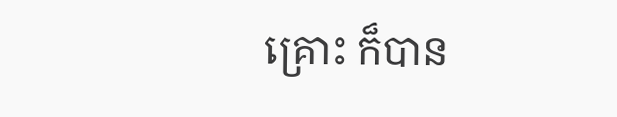គ្រោះ ក៏បាន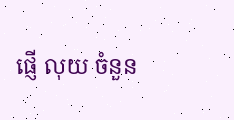ផ្ញើ លុយ ចំនួន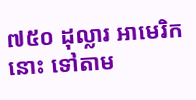៧៥០ ដុល្លារ អាមេរិក នោះ ទៅតាម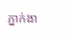ភ្នាក់ងា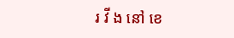រ វី ង នៅ ខេ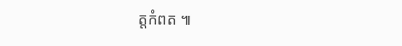ត្តកំពត ៕